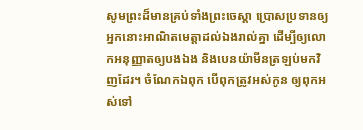សូមព្រះដ៏មានគ្រប់ទាំងព្រះចេស្តា ប្រោសប្រទានឲ្យអ្នកនោះអាណិតមេត្តាដល់ឯងរាល់គ្នា ដើម្បីឲ្យលោកអនុញ្ញាតឲ្យបងឯង និងបេនយ៉ាមីនត្រឡប់មកវិញដែរ។ ចំណែកឯពុក បើពុកត្រូវអស់កូន ឲ្យពុកអស់ទៅ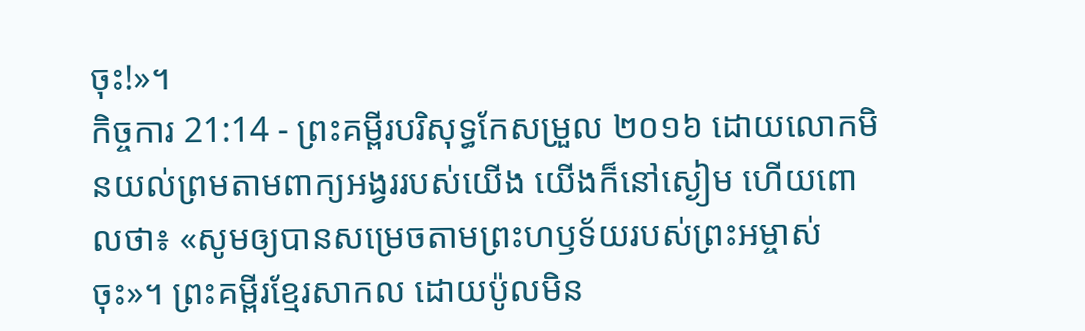ចុះ!»។
កិច្ចការ 21:14 - ព្រះគម្ពីរបរិសុទ្ធកែសម្រួល ២០១៦ ដោយលោកមិនយល់ព្រមតាមពាក្យអង្វររបស់យើង យើងក៏នៅស្ងៀម ហើយពោលថា៖ «សូមឲ្យបានសម្រេចតាមព្រះហឫទ័យរបស់ព្រះអម្ចាស់ចុះ»។ ព្រះគម្ពីរខ្មែរសាកល ដោយប៉ូលមិន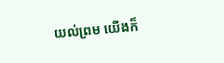យល់ព្រម យើងក៏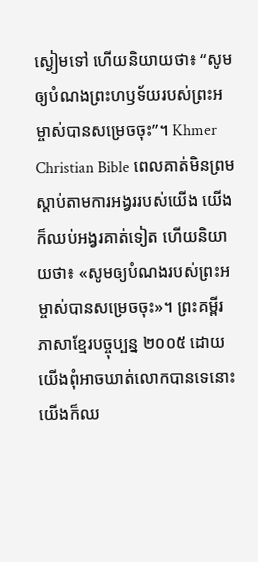ស្ងៀមទៅ ហើយនិយាយថា៖ “សូមឲ្យបំណងព្រះហឫទ័យរបស់ព្រះអម្ចាស់បានសម្រេចចុះ”។ Khmer Christian Bible ពេលគាត់មិនព្រមស្ដាប់តាមការអង្វររបស់យើង យើងក៏ឈប់អង្វរគាត់ទៀត ហើយនិយាយថា៖ «សូមឲ្យបំណងរបស់ព្រះអម្ចាស់បានសម្រេចចុះ»។ ព្រះគម្ពីរភាសាខ្មែរបច្ចុប្បន្ន ២០០៥ ដោយយើងពុំអាចឃាត់លោកបានទេនោះ យើងក៏ឈ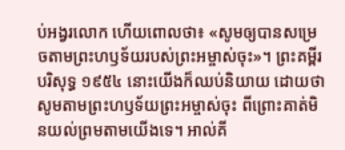ប់អង្វរលោក ហើយពោលថា៖ «សូមឲ្យបានសម្រេចតាមព្រះហឫទ័យរបស់ព្រះអម្ចាស់ចុះ»។ ព្រះគម្ពីរបរិសុទ្ធ ១៩៥៤ នោះយើងក៏ឈប់និយាយ ដោយថា សូមតាមព្រះហឫទ័យព្រះអម្ចាស់ចុះ ពីព្រោះគាត់មិនយល់ព្រមតាមយើងទេ។ អាល់គី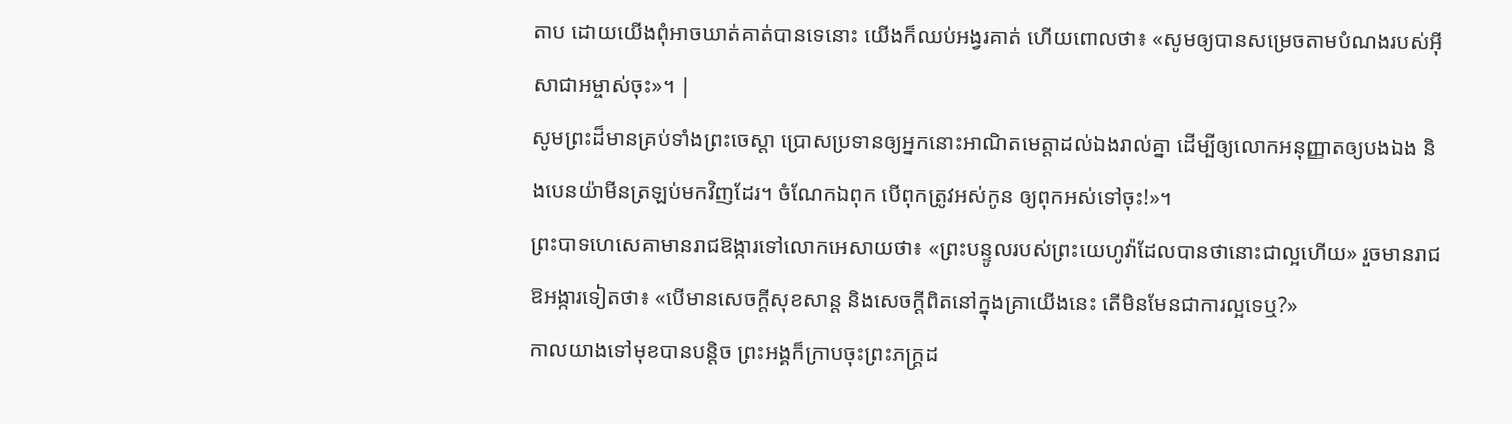តាប ដោយយើងពុំអាចឃាត់គាត់បានទេនោះ យើងក៏ឈប់អង្វរគាត់ ហើយពោលថា៖ «សូមឲ្យបានសម្រេចតាមបំណងរបស់អ៊ីសាជាអម្ចាស់ចុះ»។ |
សូមព្រះដ៏មានគ្រប់ទាំងព្រះចេស្តា ប្រោសប្រទានឲ្យអ្នកនោះអាណិតមេត្តាដល់ឯងរាល់គ្នា ដើម្បីឲ្យលោកអនុញ្ញាតឲ្យបងឯង និងបេនយ៉ាមីនត្រឡប់មកវិញដែរ។ ចំណែកឯពុក បើពុកត្រូវអស់កូន ឲ្យពុកអស់ទៅចុះ!»។
ព្រះបាទហេសេគាមានរាជឱង្ការទៅលោកអេសាយថា៖ «ព្រះបន្ទូលរបស់ព្រះយេហូវ៉ាដែលបានថានោះជាល្អហើយ» រួចមានរាជឱអង្ការទៀតថា៖ «បើមានសេចក្ដីសុខសាន្ត និងសេចក្ដីពិតនៅក្នុងគ្រាយើងនេះ តើមិនមែនជាការល្អទេឬ?»
កាលយាងទៅមុខបានបន្តិច ព្រះអង្គក៏ក្រាបចុះព្រះភក្ត្រដ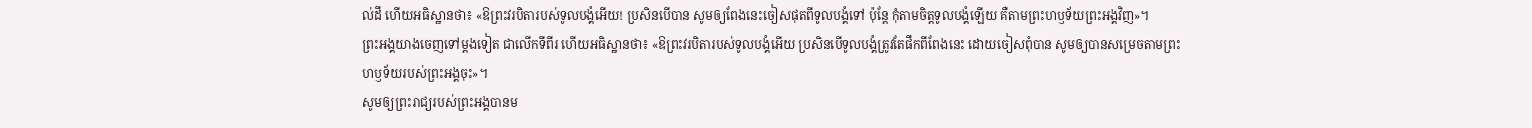ល់ដី ហើយអធិស្ឋានថា៖ «ឱព្រះវរបិតារបស់ទូលបង្គំអើយ! ប្រសិនបើបាន សូមឲ្យពែងនេះចៀសផុតពីទូលបង្គំទៅ ប៉ុន្តែ កុំតាមចិត្តទូលបង្គំឡើយ គឺតាមព្រះហឫទ័យព្រះអង្គវិញ»។
ព្រះអង្គយាងចេញទៅម្តងទៀត ជាលើកទីពីរ ហើយអធិស្ឋានថា៖ «ឱព្រះវរបិតារបស់ទូលបង្គំអើយ ប្រសិនបើទូលបង្គំត្រូវតែផឹកពីពែងនេះ ដោយចៀសពុំបាន សូមឲ្យបានសម្រេចតាមព្រះហឫទ័យរបស់ព្រះអង្គចុះ»។
សូមឲ្យព្រះរាជ្យរបស់ព្រះអង្គបានម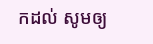កដល់ សូមឲ្យ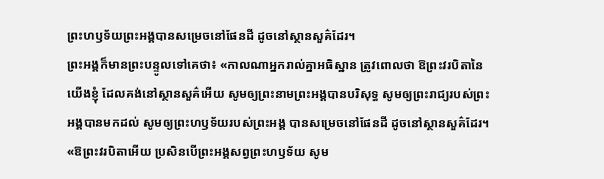ព្រះហឫទ័យព្រះអង្គបានសម្រេចនៅផែនដី ដូចនៅស្ថានសួគ៌ដែរ។
ព្រះអង្គក៏មានព្រះបន្ទូលទៅគេថា៖ «កាលណាអ្នករាល់គ្នាអធិស្ឋាន ត្រូវពោលថា ឱព្រះវរបិតានៃយើងខ្ញុំ ដែលគង់នៅស្ថានសួគ៌អើយ សូមឲ្យព្រះនាមព្រះអង្គបានបរិសុទ្ធ សូមឲ្យព្រះរាជ្យរបស់ព្រះអង្គបានមកដល់ សូមឲ្យព្រះហឫទ័យរបស់ព្រះអង្គ បានសម្រេចនៅផែនដី ដូចនៅស្ថានសួគ៌ដែរ។
«ឱព្រះវរបិតាអើយ ប្រសិនបើព្រះអង្គសព្វព្រះហឫទ័យ សូម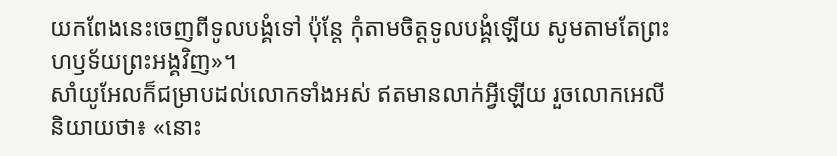យកពែងនេះចេញពីទូលបង្គំទៅ ប៉ុន្តែ កុំតាមចិត្តទូលបង្គំឡើយ សូមតាមតែព្រះហឫទ័យព្រះអង្គវិញ»។
សាំយូអែលក៏ជម្រាបដល់លោកទាំងអស់ ឥតមានលាក់អ្វីឡើយ រួចលោកអេលីនិយាយថា៖ «នោះ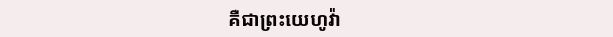គឺជាព្រះយេហូវ៉ា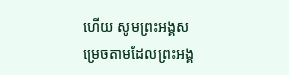ហើយ សូមព្រះអង្គសម្រេចតាមដែលព្រះអង្គ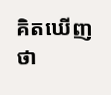គិតឃើញថា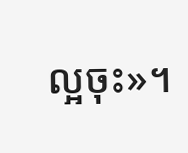ល្អចុះ»។